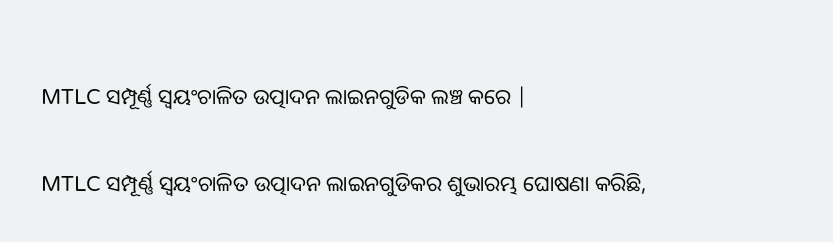MTLC ସମ୍ପୂର୍ଣ୍ଣ ସ୍ୱୟଂଚାଳିତ ଉତ୍ପାଦନ ଲାଇନଗୁଡିକ ଲଞ୍ଚ କରେ |

MTLC ସମ୍ପୂର୍ଣ୍ଣ ସ୍ୱୟଂଚାଳିତ ଉତ୍ପାଦନ ଲାଇନଗୁଡିକର ଶୁଭାରମ୍ଭ ଘୋଷଣା କରିଛି,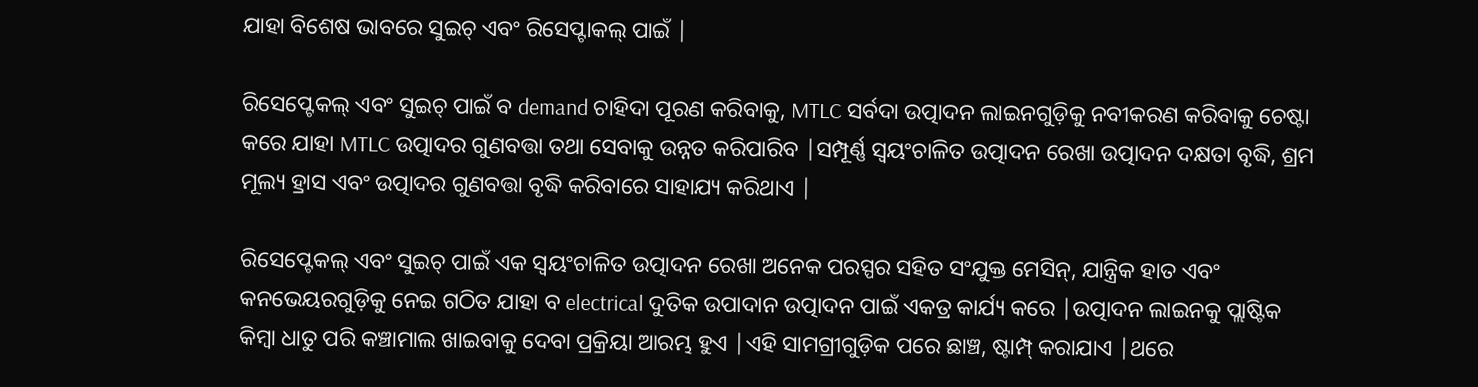ଯାହା ବିଶେଷ ଭାବରେ ସୁଇଚ୍ ଏବଂ ରିସେପ୍ଟାକଲ୍ ପାଇଁ |

ରିସେପ୍ଟେକଲ୍ ଏବଂ ସୁଇଚ୍ ପାଇଁ ବ demand ଚାହିଦା ପୂରଣ କରିବାକୁ, MTLC ସର୍ବଦା ଉତ୍ପାଦନ ଲାଇନଗୁଡ଼ିକୁ ନବୀକରଣ କରିବାକୁ ଚେଷ୍ଟା କରେ ଯାହା MTLC ଉତ୍ପାଦର ଗୁଣବତ୍ତା ତଥା ସେବାକୁ ଉନ୍ନତ କରିପାରିବ |ସମ୍ପୂର୍ଣ୍ଣ ସ୍ୱୟଂଚାଳିତ ଉତ୍ପାଦନ ରେଖା ଉତ୍ପାଦନ ଦକ୍ଷତା ବୃଦ୍ଧି, ଶ୍ରମ ମୂଲ୍ୟ ହ୍ରାସ ଏବଂ ଉତ୍ପାଦର ଗୁଣବତ୍ତା ବୃଦ୍ଧି କରିବାରେ ସାହାଯ୍ୟ କରିଥାଏ |

ରିସେପ୍ଟେକଲ୍ ଏବଂ ସୁଇଚ୍ ପାଇଁ ଏକ ସ୍ୱୟଂଚାଳିତ ଉତ୍ପାଦନ ରେଖା ଅନେକ ପରସ୍ପର ସହିତ ସଂଯୁକ୍ତ ମେସିନ୍, ଯାନ୍ତ୍ରିକ ହାତ ଏବଂ କନଭେୟରଗୁଡ଼ିକୁ ନେଇ ଗଠିତ ଯାହା ବ electrical ଦୁତିକ ଉପାଦାନ ଉତ୍ପାଦନ ପାଇଁ ଏକତ୍ର କାର୍ଯ୍ୟ କରେ |ଉତ୍ପାଦନ ଲାଇନକୁ ପ୍ଲାଷ୍ଟିକ କିମ୍ବା ଧାତୁ ପରି କଞ୍ଚାମାଲ ଖାଇବାକୁ ଦେବା ପ୍ରକ୍ରିୟା ଆରମ୍ଭ ହୁଏ |ଏହି ସାମଗ୍ରୀଗୁଡ଼ିକ ପରେ ଛାଞ୍ଚ, ଷ୍ଟାମ୍ପ୍ କରାଯାଏ |ଥରେ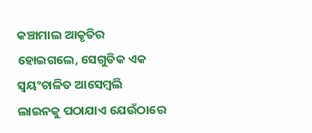କଞ୍ଚାମାଲ ଆକୃତିର ହୋଇଗଲେ, ସେଗୁଡିକ ଏକ ସ୍ୱୟଂଚାଳିତ ଆସେମ୍ବଲି ଲାଇନକୁ ପଠାଯାଏ ଯେଉଁଠାରେ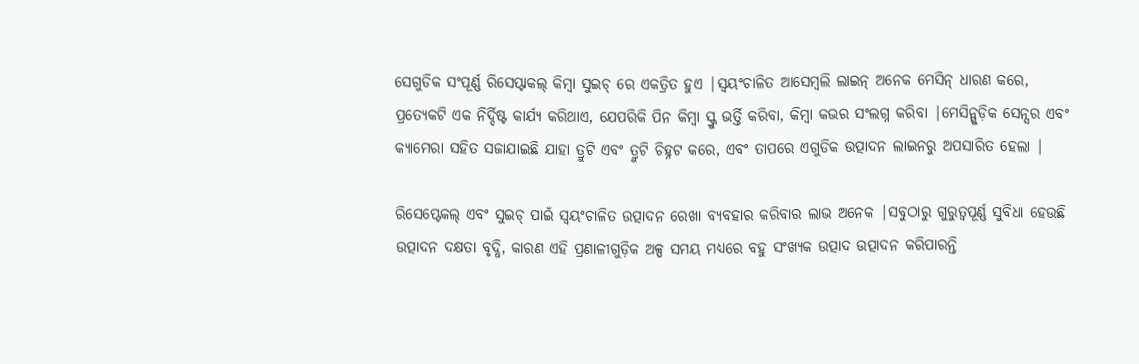ସେଗୁଡିକ ସଂପୂର୍ଣ୍ଣ ରିସେପ୍ଟାକଲ୍ କିମ୍ବା ସୁଇଚ୍ ରେ ଏକତ୍ରିତ ହୁଏ |ସ୍ୱୟଂଚାଳିତ ଆସେମ୍ବଲି ଲାଇନ୍ ଅନେକ ମେସିନ୍ ଧାରଣ କରେ, ପ୍ରତ୍ୟେକଟି ଏକ ନିର୍ଦ୍ଦିଷ୍ଟ କାର୍ଯ୍ୟ କରିଥାଏ, ଯେପରିକି ପିନ କିମ୍ବା ସ୍କ୍ରୁ ଭର୍ତ୍ତି କରିବା, କିମ୍ବା କଭର ସଂଲଗ୍ନ କରିବା |ମେସିନ୍ଗୁଡ଼ିକ ସେନ୍ସର ଏବଂ କ୍ୟାମେରା ସହିତ ସଜାଯାଇଛି ଯାହା ତ୍ରୁଟି ଏବଂ ତ୍ରୁଟି ଚିହ୍ନଟ କରେ, ଏବଂ ତାପରେ ଏଗୁଡିକ ଉତ୍ପାଦନ ଲାଇନରୁ ଅପସାରିତ ହେଲା |

ରିସେପ୍ଟେକଲ୍ ଏବଂ ସୁଇଚ୍ ପାଇଁ ସ୍ୱୟଂଚାଳିତ ଉତ୍ପାଦନ ରେଖା ବ୍ୟବହାର କରିବାର ଲାଭ ଅନେକ |ସବୁଠାରୁ ଗୁରୁତ୍ୱପୂର୍ଣ୍ଣ ସୁବିଧା ହେଉଛି ଉତ୍ପାଦନ ଦକ୍ଷତା ବୃଦ୍ଧି, କାରଣ ଏହି ପ୍ରଣାଳୀଗୁଡ଼ିକ ଅଳ୍ପ ସମୟ ମଧ୍ୟରେ ବହୁ ସଂଖ୍ୟକ ଉତ୍ପାଦ ଉତ୍ପାଦନ କରିପାରନ୍ତି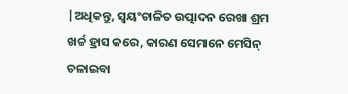|ଅଧିକନ୍ତୁ, ସ୍ୱୟଂଚାଳିତ ଉତ୍ପାଦନ ରେଖା ଶ୍ରମ ଖର୍ଚ୍ଚ ହ୍ରାସ କରେ, କାରଣ ସେମାନେ ମେସିନ୍ ଚଳାଇବା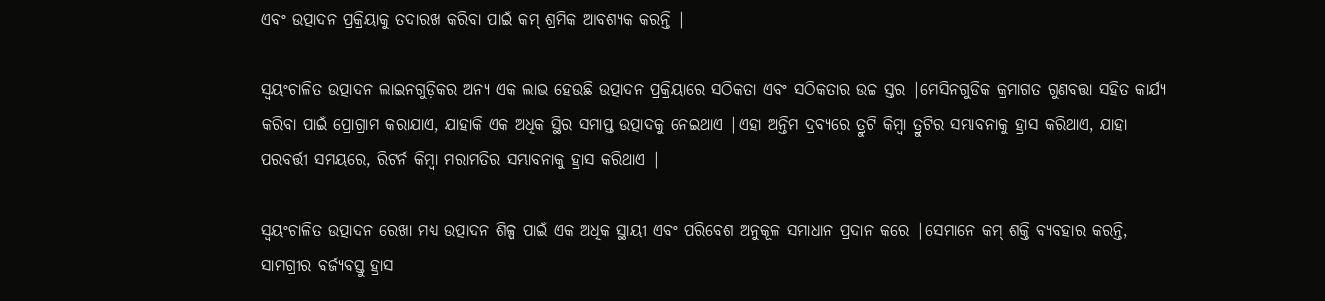ଏବଂ ଉତ୍ପାଦନ ପ୍ରକ୍ରିୟାକୁ ତଦାରଖ କରିବା ପାଇଁ କମ୍ ଶ୍ରମିକ ଆବଶ୍ୟକ କରନ୍ତି |

ସ୍ୱୟଂଚାଳିତ ଉତ୍ପାଦନ ଲାଇନଗୁଡ଼ିକର ଅନ୍ୟ ଏକ ଲାଭ ହେଉଛି ଉତ୍ପାଦନ ପ୍ରକ୍ରିୟାରେ ସଠିକତା ଏବଂ ସଠିକତାର ଉଚ୍ଚ ସ୍ତର |ମେସିନଗୁଡିକ କ୍ରମାଗତ ଗୁଣବତ୍ତା ସହିତ କାର୍ଯ୍ୟ କରିବା ପାଇଁ ପ୍ରୋଗ୍ରାମ କରାଯାଏ, ଯାହାକି ଏକ ଅଧିକ ସ୍ଥିର ସମାପ୍ତ ଉତ୍ପାଦକୁ ନେଇଥାଏ |ଏହା ଅନ୍ତିମ ଦ୍ରବ୍ୟରେ ତ୍ରୁଟି କିମ୍ବା ତ୍ରୁଟିର ସମ୍ଭାବନାକୁ ହ୍ରାସ କରିଥାଏ, ଯାହା ପରବର୍ତ୍ତୀ ସମୟରେ, ରିଟର୍ନ କିମ୍ବା ମରାମତିର ସମ୍ଭାବନାକୁ ହ୍ରାସ କରିଥାଏ |

ସ୍ୱୟଂଚାଳିତ ଉତ୍ପାଦନ ରେଖା ମଧ୍ୟ ଉତ୍ପାଦନ ଶିଳ୍ପ ପାଇଁ ଏକ ଅଧିକ ସ୍ଥାୟୀ ଏବଂ ପରିବେଶ ଅନୁକୂଳ ସମାଧାନ ପ୍ରଦାନ କରେ |ସେମାନେ କମ୍ ଶକ୍ତି ବ୍ୟବହାର କରନ୍ତି, ସାମଗ୍ରୀର ବର୍ଜ୍ୟବସ୍ତୁ ହ୍ରାସ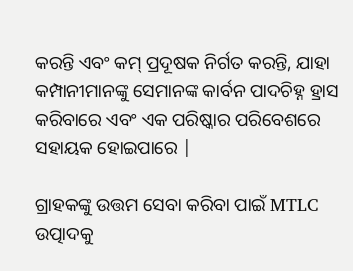କରନ୍ତି ଏବଂ କମ୍ ପ୍ରଦୂଷକ ନିର୍ଗତ କରନ୍ତି, ଯାହା କମ୍ପାନୀମାନଙ୍କୁ ସେମାନଙ୍କ କାର୍ବନ ପାଦଚିହ୍ନ ହ୍ରାସ କରିବାରେ ଏବଂ ଏକ ପରିଷ୍କାର ପରିବେଶରେ ସହାୟକ ହୋଇପାରେ |

ଗ୍ରାହକଙ୍କୁ ଉତ୍ତମ ସେବା କରିବା ପାଇଁ MTLC ଉତ୍ପାଦକୁ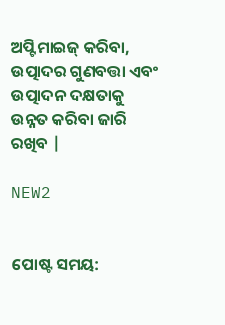ଅପ୍ଟିମାଇଜ୍ କରିବା, ଉତ୍ପାଦର ଗୁଣବତ୍ତା ଏବଂ ଉତ୍ପାଦନ ଦକ୍ଷତାକୁ ଉନ୍ନତ କରିବା ଜାରି ରଖିବ |

NEW2


ପୋଷ୍ଟ ସମୟ: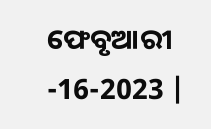ଫେବୃଆରୀ -16-2023 |